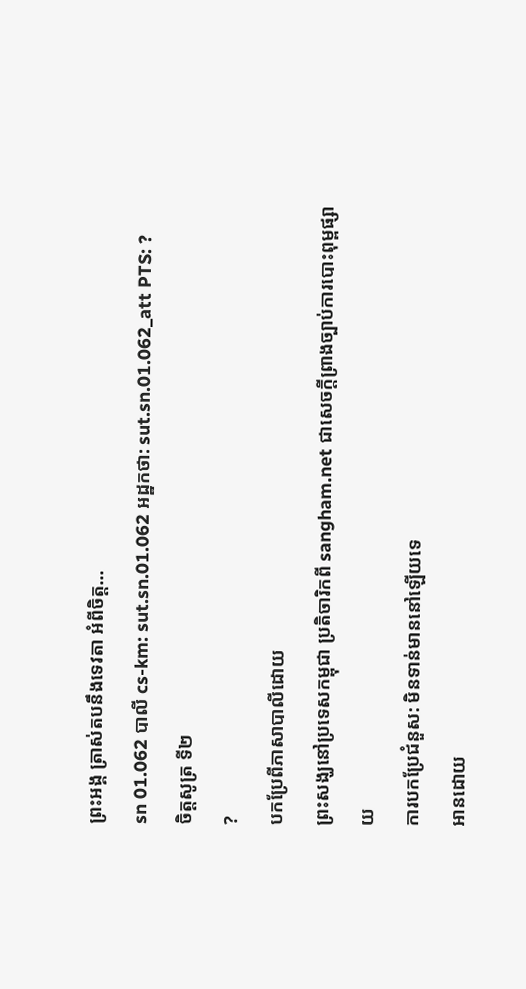ព្រះអង្គ ត្រាស់តបនឹងទេវតា អំពីចិត្ត…
sn 01.062 បាលី cs-km: sut.sn.01.062 អដ្ឋកថា: sut.sn.01.062_att PTS: ?
ចិត្តសូត្រ ទី២
?
បកប្រែពីភាសាបាលីដោយ
ព្រះសង្ឃនៅប្រទេសកម្ពុជា ប្រតិចារិកពី sangham.net ជាសេចក្តីព្រាងច្បាប់ការបោះពុម្ពផ្សាយ
ការបកប្រែជំនួស: មិនទាន់មាននៅឡើយទេ
អានដោយ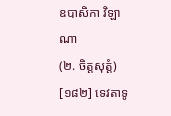ឧបាសិកា វិឡាណា
(២. ចិត្តសុត្តំ)
[១៨២] ទេវតាទូ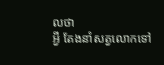លថា
អ្វី តែងនាំសត្វលោកទៅ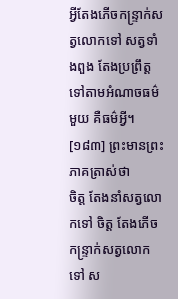អ្វីតែងភើចកន្ទ្រាក់សត្វលោកទៅ សត្វទាំងពួង តែងប្រព្រឹត្តទៅតាមអំណាចធម៌មួយ គឺធម៌អ្វី។
[១៨៣] ព្រះមានព្រះភាគត្រាស់ថា
ចិត្ត តែងនាំសត្វលោកទៅ ចិត្ត តែងភើចកន្ទ្រាក់សត្វលោកទៅ ស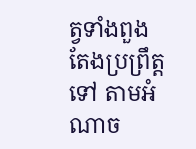ត្វទាំងពួង តែងប្រព្រឹត្តទៅ តាមអំណាច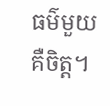ធម៌មួយ គឺចិត្ត។